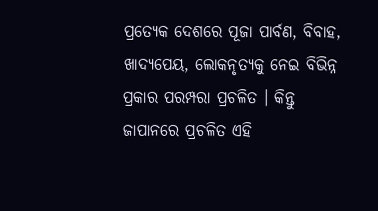ପ୍ରତ୍ୟେକ ଦେଶରେ ପୂଜା ପାର୍ବଣ, ବିବାହ, ଖାଦ୍ୟପେୟ, ଲୋକନୃତ୍ୟକୁ ନେଇ ବିଭିନ୍ନ ପ୍ରକାର ପରମ୍ପରା ପ୍ରଚଳିତ । କିନ୍ତୁ ଜାପାନରେ ପ୍ରଚଳିତ ଏହି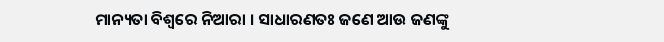ମାନ୍ୟତା ବିଶ୍ୱରେ ନିଆରା । ସାଧାରଣତଃ ଜଣେ ଆଉ ଜଣଙ୍କୁ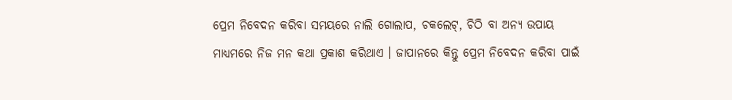ପ୍ରେମ ନିବେଦନ କରିବା ସମୟରେ ନାଲି ଗୋଲାପ, ଚକଲେଟ୍, ଚିଠି ବା ଅନ୍ୟ ଉପାୟ ମାଧ୍ୟମରେ ନିଜ ମନ କଥା ପ୍ରକାଶ କରିଥାଏ । ଜାପାନରେ କିନ୍ତୁ ପ୍ରେମ ନିବେଦନ କରିବା ପାଇଁ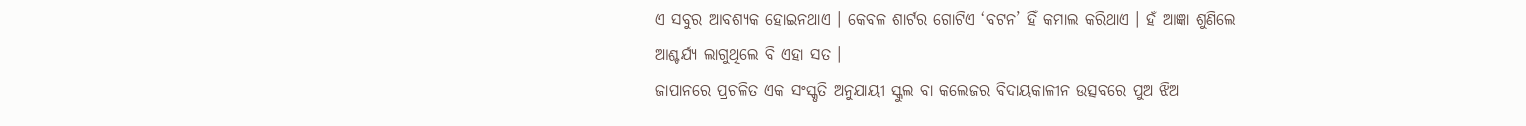ଏ ସବୁର ଆବଶ୍ୟକ ହୋଇନଥାଏ । କେବଳ ଶାର୍ଟର ଗୋଟିଏ ‘ବଟନ’ ହିଁ କମାଲ କରିଥାଏ । ହଁ ଆଜ୍ଞା ଶୁଣିଲେ ଆଶ୍ଚର୍ଯ୍ୟ ଲାଗୁଥିଲେ ବି ଏହା ସତ ।
ଜାପାନରେ ପ୍ରଚଳିତ ଏକ ସଂସ୍କୃତି ଅନୁଯାୟୀ ସ୍କୁଲ ବା କଲେଜର ବିଦାୟକାଳୀନ ଉତ୍ସବରେ ପୁଅ ଝିଅ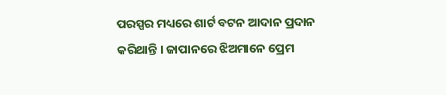ପରସ୍ପର ମଧ୍ୟରେ ଶାର୍ଟ ବଟନ ଆଦାନ ପ୍ରଦାନ କରିଥାନ୍ତି । ଜାପାନରେ ଝିଅମାନେ ପ୍ରେମ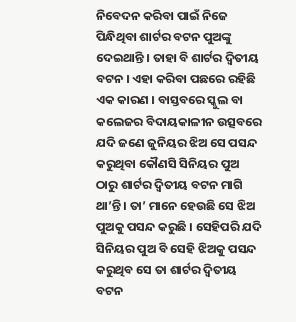ନିବେଦନ କରିବା ପାଇଁ ନିଜେ ପିନ୍ଧିଥିବା ଶାର୍ଟର ବଟନ ପୁଅଙ୍କୁ ଦେଇଥାନ୍ତି । ତାହା ବି ଶାର୍ଟର ଦ୍ୱିତୀୟ ବଟନ । ଏହା କରିବା ପଛରେ ରହିଛି ଏକ କାରଣ । ବାସ୍ତବରେ ସ୍କୁଲ ବା କଲେଜର ବିଦାୟକାଳୀନ ଉତ୍ସବରେ ଯଦି ଜଣେ ଜୁନିୟର ଝିଅ ସେ ପସନ୍ଦ କରୁଥିବା କୌଣସି ସିନିୟର ପୁଅ ଠାରୁ ଶାର୍ଟର ଦ୍ୱିତୀୟ ବଟନ ମାଗି ଥା’ନ୍ତି । ତା’ ମାନେ ହେଉଛି ସେ ଝିଅ ପୁଅକୁ ପସନ୍ଦ କରୁଛି । ସେହିପରି ଯଦି ସିନିୟର ପୁଅ ବି ସେହି ଝିଅକୁ ପସନ୍ଦ କରୁଥିବ ସେ ତା ଶାର୍ଟର ଦ୍ୱିତୀୟ ବଟନ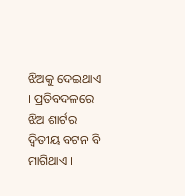ଝିଅକୁ ଦେଇଥାଏ । ପ୍ରତିବଦଳରେ ଝିଅ ଶାର୍ଟର ଦ୍ୱିତୀୟ ବଟନ ବି ମାଗିଥାଏ ।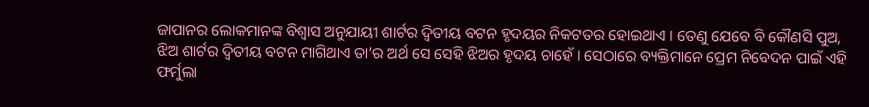ଜାପାନର ଲୋକମାନଙ୍କ ବିଶ୍ୱାସ ଅନୁଯାୟୀ ଶାର୍ଟର ଦ୍ୱିତୀୟ ବଟନ ହୃଦୟର ନିକଟତର ହୋଇଥାଏ । ତେଣୁ ଯେବେ ବି କୌଣସି ପୁଅ, ଝିଅ ଶାର୍ଟର ଦ୍ୱିତୀୟ ବଟନ ମାଗିଥାଏ ତା’ର ଅର୍ଥ ସେ ସେହି ଝିଅର ହୃଦୟ ଚାହେଁ । ସେଠାରେ ବ୍ୟକ୍ତିମାନେ ପ୍ରେମ ନିବେଦନ ପାଇଁ ଏହି ଫର୍ମୁଲା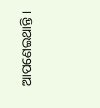ଆପଣେଇଥାନ୍ତି ।